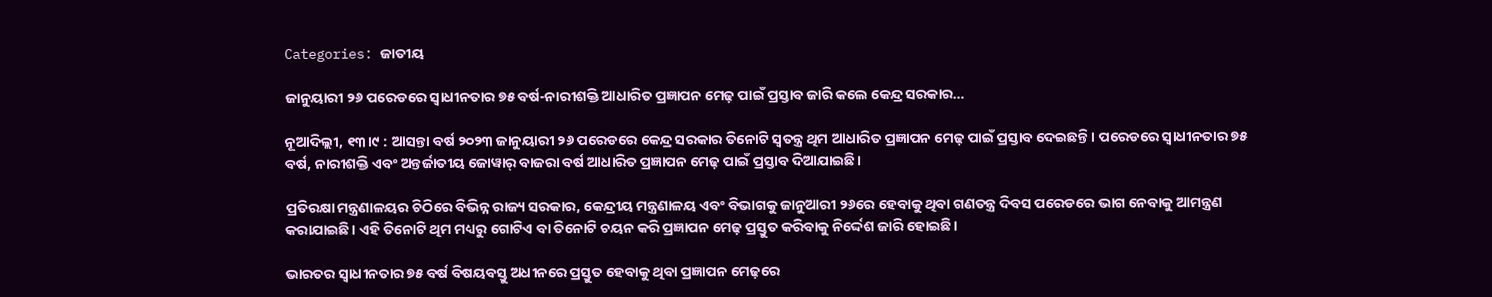Categories: ଜାତୀୟ

ଜାନୁୟାରୀ ୨୬ ପରେଡରେ ସ୍ବାଧୀନତାର ୭୫ ବର୍ଷ-ନାରୀଶକ୍ତି ଆଧାରିତ ପ୍ରଜ୍ଞାପନ ମେଢ଼ ପାଇଁ ପ୍ରସ୍ତାବ ଜାରି କଲେ କେନ୍ଦ୍ର ସରକାର…

ନୂଆଦିଲ୍ଲୀ, ୧୩।୯ : ଆସନ୍ତା ବର୍ଷ ୨୦୨୩ ଜାନୁୟାରୀ ୨୬ ପରେଡରେ କେନ୍ଦ୍ର ସରକାର ତିନୋଟି ସ୍ବତନ୍ତ୍ର ଥିମ ଆଧାରିତ ପ୍ରଜ୍ଞାପନ ମେଢ଼ ପାଇଁ ପ୍ରସ୍ତାବ ଦେଇଛନ୍ତି। ପରେଡରେ ସ୍ବାଧୀନତାର ୭୫ ବର୍ଷ, ନାରୀଶକ୍ତି ଏବଂ ଅନ୍ତର୍ଜାତୀୟ ଜୋୱାର୍‌ ବାଜରା ବର୍ଷ ଆଧାରିତ ପ୍ରଜ୍ଞାପନ ମେଢ଼ ପାଇଁ ପ୍ରସ୍ତାବ ଦିଆଯାଇଛି।

ପ୍ରତିରକ୍ଷା ମନ୍ତ୍ରଣାଳୟର ଚିଠିରେ ବିଭିନ୍ନ ରାଜ୍ୟ ସରକାର, କେନ୍ଦ୍ରୀୟ ମନ୍ତ୍ରଣାଳୟ ଏବଂ ବିଭାଗକୁ ଜାନୁଆରୀ ୨୬ରେ ହେବାକୁ ଥିବା ଗଣତନ୍ତ୍ର ଦିବସ ପରେଡରେ ଭାଗ ନେବାକୁ ଆମନ୍ତ୍ରଣ କରାଯାଇଛି। ଏହି ତିନୋଟି ଥିମ ମଧ୍ୟରୁ ଗୋଟିଏ ବା ତିନୋଟି ଚୟନ କରି ପ୍ରଜ୍ଞାପନ ମେଢ଼ ପ୍ରସ୍ତୁତ କରିବାକୁ ନିର୍ଦ୍ଦେଶ ଜାରି ହୋଇଛି।

ଭାରତର ସ୍ବାଧୀନତାର ୭୫ ବର୍ଷ ବିଷୟବସ୍ତୁ ଅଧୀନରେ ପ୍ରସ୍ତୁତ ହେବାକୁ ଥିବା ପ୍ରଜ୍ଞାପନ ମେଢ଼ରେ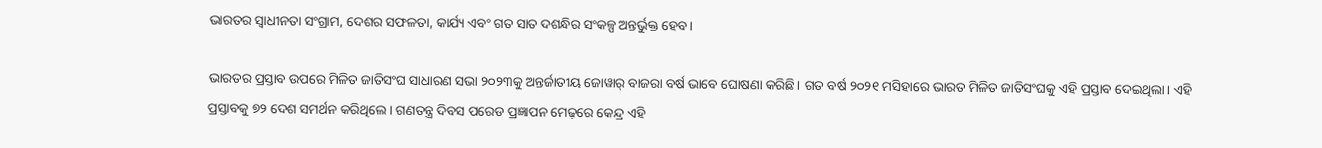ଭାରତର ସ୍ବାଧୀନତା ସଂଗ୍ରାମ, ଦେଶର ସଫଳତା, କାର୍ଯ୍ୟ ଏବଂ ଗତ ସାତ ଦଶନ୍ଧିର ସଂକଳ୍ପ ଅନ୍ତର୍ଭୁକ୍ତ ହେବ।

ଭାରତର ପ୍ରସ୍ତାବ ଉପରେ ମିଳିତ ଜାତିସଂଘ ସାଧାରଣ ସଭା ୨୦୨୩କୁ ଅନ୍ତର୍ଜାତୀୟ ଜୋୱାର୍‌ ବାଜରା ବର୍ଷ ଭାବେ ଘୋଷଣା କରିଛି। ଗତ ବର୍ଷ ୨୦୨୧ ମସିହାରେ ଭାରତ ମିଳିତ ଜାତିସଂଘକୁ ଏହି ପ୍ରସ୍ତାବ ଦେଇଥିଲା। ଏହି ପ୍ରସ୍ତାବକୁ ୭୨ ଦେଶ ସମର୍ଥନ କରିଥିଲେ। ଗଣତନ୍ତ୍ର ଦିବସ ପରେଡ ପ୍ରଜ୍ଞାପନ ମେଢ଼ରେ କେନ୍ଦ୍ର ଏହି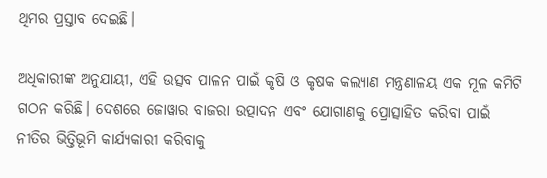ଥିମର ପ୍ରସ୍ତାବ ଦେଇଛି।

ଅଧିକାରୀଙ୍କ ଅନୁଯାୟୀ, ଏହି ଉତ୍ସବ ପାଳନ ପାଇଁ କୃଷି ଓ କୃଷକ କଲ୍ୟାଣ ମନ୍ତ୍ରଣାଳୟ ଏକ ମୂଳ କମିଟି ଗଠନ କରିଛି। ଦେଶରେ ଜୋୱାର ବାଜରା ଉତ୍ପାଦନ ଏବଂ ଯୋଗାଣକୁ ପ୍ରୋତ୍ସାହିତ କରିବା ପାଇଁ ନୀତିର ଭିତ୍ତିଭୂମି କାର୍ଯ୍ୟକାରୀ କରିବାକୁ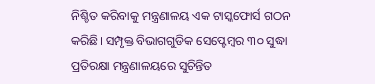ନିଶ୍ଚିତ କରିବାକୁ ମନ୍ତ୍ରଣାଳୟ ଏକ ଟାସ୍କଫୋର୍ସ ଗଠନ କରିଛି। ସମ୍ପୃକ୍ତ ବିଭାଗଗୁଡିକ ସେପ୍ଟେମ୍ବର ୩୦ ସୁଦ୍ଧା ପ୍ରତିରକ୍ଷା ମନ୍ତ୍ରଣାଳୟରେ ସୁଚିନ୍ତିତ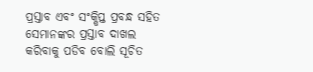ପ୍ରସ୍ତାବ ଏବଂ ସଂକ୍ଷିପ୍ତ ପ୍ରବନ୍ଧ ସହିତ ସେମାନଙ୍କର ପ୍ରସ୍ତାବ ଦାଖଲ କରିବାକୁ ପଡିବ ବୋଲି ସୂଚିତ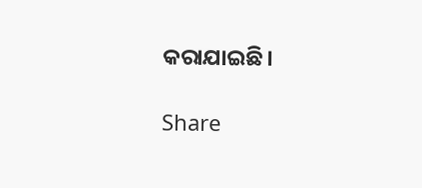କରାଯାଇଛି।

Share